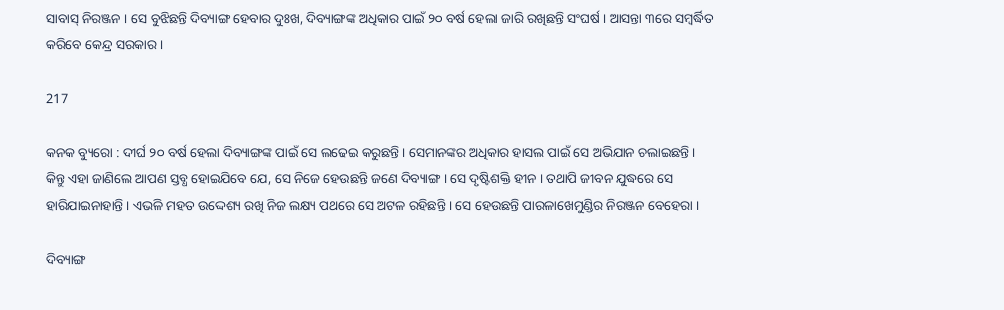ସାବାସ୍ ନିରଞ୍ଜନ । ସେ ବୁଝିଛନ୍ତି ଦିବ୍ୟାଙ୍ଗ ହେବାର ଦୁଃଖ, ଦିବ୍ୟାଙ୍ଗଙ୍କ ଅଧିକାର ପାଇଁ ୨୦ ବର୍ଷ ହେଲା ଜାରି ରଖିଛନ୍ତି ସଂଘର୍ଷ । ଆସନ୍ତା ୩ରେ ସମ୍ବର୍ଦ୍ଧିତ କରିବେ କେନ୍ଦ୍ର ସରକାର ।

217

କନକ ବ୍ୟୁରୋ : ଦୀର୍ଘ ୨୦ ବର୍ଷ ହେଲା ଦିବ୍ୟାଙ୍ଗଙ୍କ ପାଇଁ ସେ ଲଢେଇ କରୁଛନ୍ତି । ସେମାନଙ୍କର ଅଧିକାର ହାସଲ ପାଇଁ ସେ ଅଭିଯାନ ଚଲାଇଛନ୍ତି । କିନ୍ତୁ ଏହା ଜାଣିଲେ ଆପଣ ସ୍ତବ୍ଧ ହୋଇଯିବେ ଯେ, ସେ ନିଜେ ହେଉଛନ୍ତି ଜଣେ ଦିବ୍ୟାଙ୍ଗ । ସେ ଦୃଷ୍ଟିଶକ୍ତି ହୀନ । ତଥାପି ଜୀବନ ଯୁଦ୍ଧରେ ସେ ହାରିଯାଇନାହାନ୍ତି । ଏଭଳି ମହତ ଉଦ୍ଦେଶ୍ୟ ରଖି ନିଜ ଲକ୍ଷ୍ୟ ପଥରେ ସେ ଅଟଳ ରହିଛନ୍ତି । ସେ ହେଉଛନ୍ତି ପାରଳାଖେମୁଣ୍ଡିର ନିରଞ୍ଜନ ବେହେରା ।

ଦିବ୍ୟାଙ୍ଗ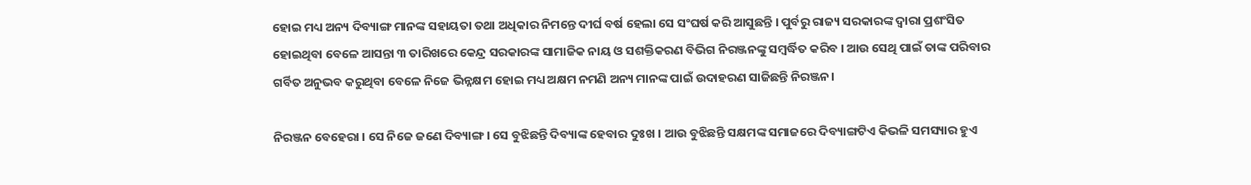ହୋଇ ମଧ୍ୟ ଅନ୍ୟ ଦିବ୍ୟାଙ୍ଗ ମାନଙ୍କ ସହାୟତା ତଥା ଅଧିକାର ନିମନ୍ତେ ଦୀର୍ଘ ବର୍ଷ ହେଲା ସେ ସଂଘର୍ଷ କରି ଆସୁଛନ୍ତି । ପୁର୍ବରୁ ରାଜ୍ୟ ସରକାରଙ୍କ ଦ୍ୱାରା ପ୍ରଶଂସିତ ହୋଇଥିବା ବେଳେ ଆସନ୍ତା ୩ ତାରିଖରେ କେନ୍ଦ୍ର ସରକାରଙ୍କ ସାମାଜିକ ନାୟ ଓ ସଶକ୍ତିକରଣ ବିଭିଗ ନିରଞ୍ଜନଙ୍କୁ ସମ୍ବର୍ଦ୍ଧିତ କରିବ । ଆଉ ସେଥି ପାଇଁ ତାଙ୍କ ପରିବାର ଗର୍ବିତ ଅନୁଭବ କରୁଥିବା ବେଳେ ନିଜେ ଭିନ୍ନକ୍ଷମ ହୋଇ ମଧ୍ୟ ଅକ୍ଷମ ନମଣି ଅନ୍ୟ ମାନଙ୍କ ପାଇଁ ଉଦାହରଣ ସାଜିଛନ୍ତି ନିରଞ୍ଜନ।

ନିରଞ୍ଜନ ବେହେରା । ସେ ନିଜେ ଜଣେ ଦିବ୍ୟାଙ୍ଗ । ସେ ବୁଝିଛନ୍ତି ଦିବ୍ୟାଙ୍କ ହେବାର ଦୁଃଖ । ଆଉ ବୁଝିଛନ୍ତି ସକ୍ଷମଙ୍କ ସମାଜରେ ଦିବ୍ୟାଙ୍ଗଟିଏ କିଭଳି ସମସ୍ୟାର ହୁଏ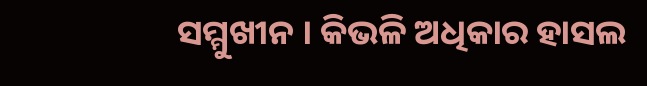ସମ୍ମୁଖୀନ । କିଭଳି ଅଧିକାର ହାସଲ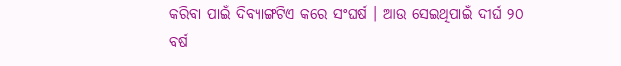କରିବା ପାଇଁ ଦିବ୍ୟାଙ୍ଗଟିଏ କରେ ସଂଘର୍ଷ । ଆଉ ସେଇଥିପାଇଁ ଦୀର୍ଘ ୨୦ ବର୍ଷ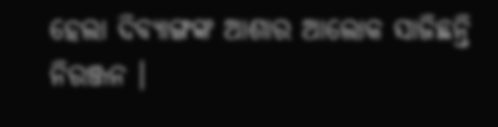ହେଲା ଦିବ୍ୟାଙ୍ଗଙ୍କ ଆଶାର ଆଲୋକ ସାଜିଛନ୍ତି ନିରଞ୍ଜନ ।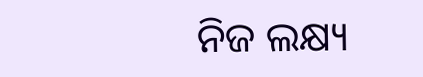ନିଜ ଲକ୍ଷ୍ୟ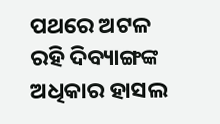ପଥରେ ଅଟଳ ରହି ଦିବ୍ୟାଙ୍ଗଙ୍କ ଅଧିକାର ହାସଲ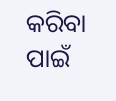କରିବା ପାଇଁ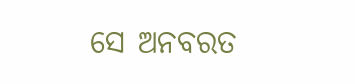ସେ ଅନବରତ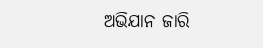ଅଭିଯାନ ଜାରି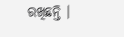ରଖିଛନ୍ତି ।